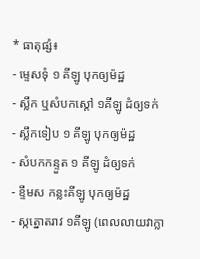* ធាតុផ្សំ៖
- ម្ទេសទុំ ១ គីឡូ បុកឲ្យម៉ដ្ឋ
- ស្លឹក ឬសំបកស្តៅ ១គីឡូ ដំឲ្យទក់
- ស្លឹកទៀប ១ គីឡូ បុកឲ្យម៉ដ្ឋ
- សំបកកន្ទួត ១ គីឡូ ដំឲ្យទក់
- ខ្ទឹមស កន្លះគីឡូ បុកឲ្យម៉ដ្ឋ
- ស្កត្នោតរាវ ១គីឡូ (ពេលលាយវាក្លា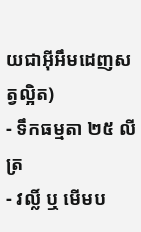យជាអ៊ីអឹមដេញសត្វល្អិត)
- ទឹកធម្មតា ២៥ លីត្រ
- វល្លិ៍ ឬ មើមប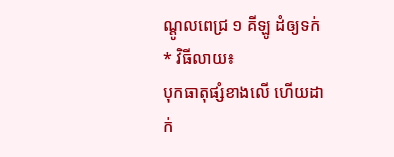ណ្តូលពេជ្រ ១ គីឡូ ដំឲ្យទក់
* វិធីលាយ៖
បុកធាតុផ្សំខាងលើ ហើយដាក់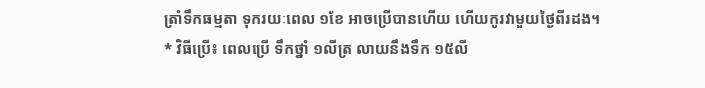ត្រាំទឹកធម្មតា ទុករយៈពេល ១ខែ អាចប្រើបានហើយ ហើយកូរវាមួយថ្ងៃពីរដង។
* វិធីប្រើ៖ ពេលប្រើ ទឹកថ្នាំ ១លីត្រ លាយនឹងទឹក ១៥លី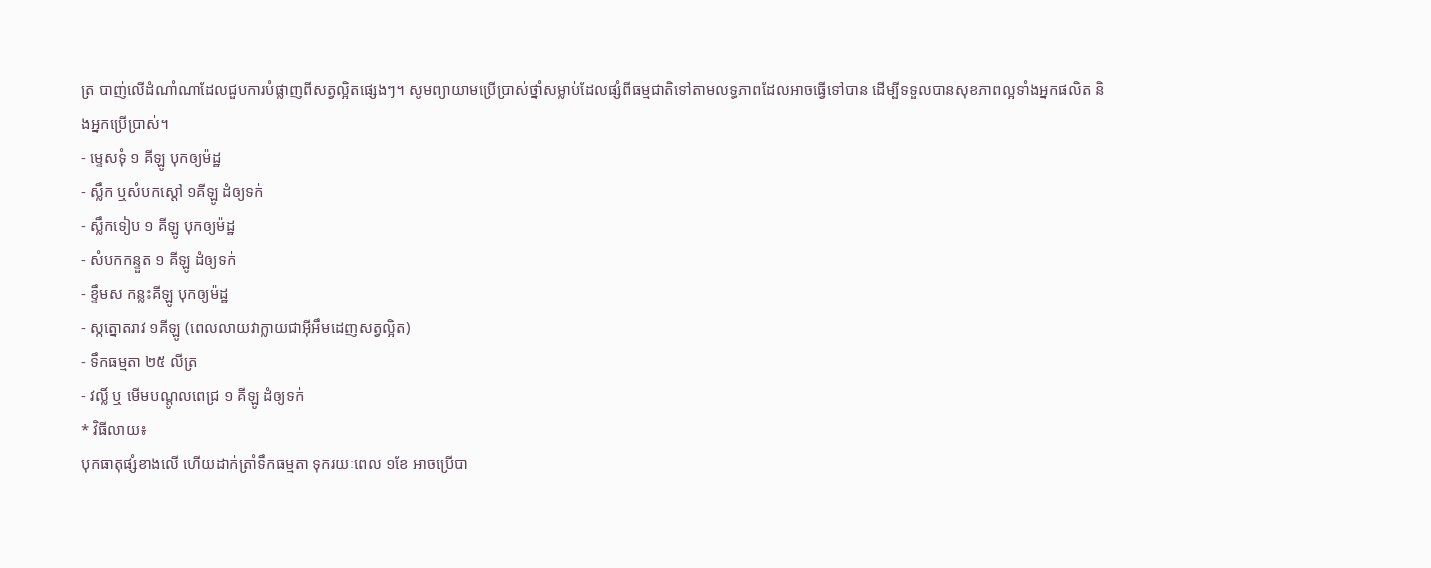ត្រ បាញ់លើដំណាំណាដែលជួបការបំផ្លាញពីសត្វល្អិតផ្សេងៗ។ សូមព្យាយាមប្រើប្រាស់ថ្នាំសម្លាប់ដែលផ្សំពីធម្មជាតិទៅតាមលទ្ធភាពដែលអាចធ្វើទៅបាន ដើម្បីទទួលបានសុខភាពល្អទាំងអ្នកផលិត និងអ្នកប្រើប្រាស់។
- ម្ទេសទុំ ១ គីឡូ បុកឲ្យម៉ដ្ឋ
- ស្លឹក ឬសំបកស្តៅ ១គីឡូ ដំឲ្យទក់
- ស្លឹកទៀប ១ គីឡូ បុកឲ្យម៉ដ្ឋ
- សំបកកន្ទួត ១ គីឡូ ដំឲ្យទក់
- ខ្ទឹមស កន្លះគីឡូ បុកឲ្យម៉ដ្ឋ
- ស្កត្នោតរាវ ១គីឡូ (ពេលលាយវាក្លាយជាអ៊ីអឹមដេញសត្វល្អិត)
- ទឹកធម្មតា ២៥ លីត្រ
- វល្លិ៍ ឬ មើមបណ្តូលពេជ្រ ១ គីឡូ ដំឲ្យទក់
* វិធីលាយ៖
បុកធាតុផ្សំខាងលើ ហើយដាក់ត្រាំទឹកធម្មតា ទុករយៈពេល ១ខែ អាចប្រើបា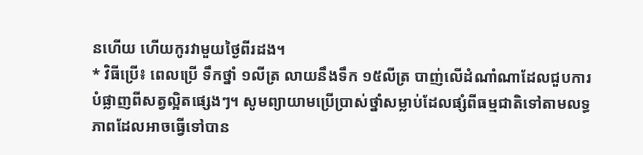នហើយ ហើយកូរវាមួយថ្ងៃពីរដង។
* វិធីប្រើ៖ ពេលប្រើ ទឹកថ្នាំ ១លីត្រ លាយនឹងទឹក ១៥លីត្រ បាញ់លើដំណាំណាដែលជួបការបំផ្លាញពីសត្វល្អិតផ្សេងៗ។ សូមព្យាយាមប្រើប្រាស់ថ្នាំសម្លាប់ដែលផ្សំពីធម្មជាតិទៅតាមលទ្ធភាពដែលអាចធ្វើទៅបាន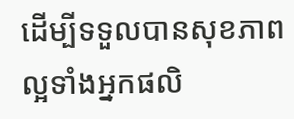ដើម្បីទទួលបានសុខភាពល្អទាំងអ្នកផលិ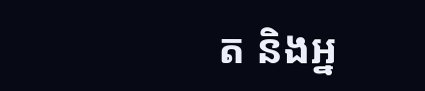ត និងអ្ន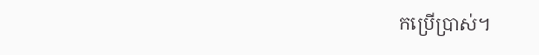កប្រើប្រាស់។